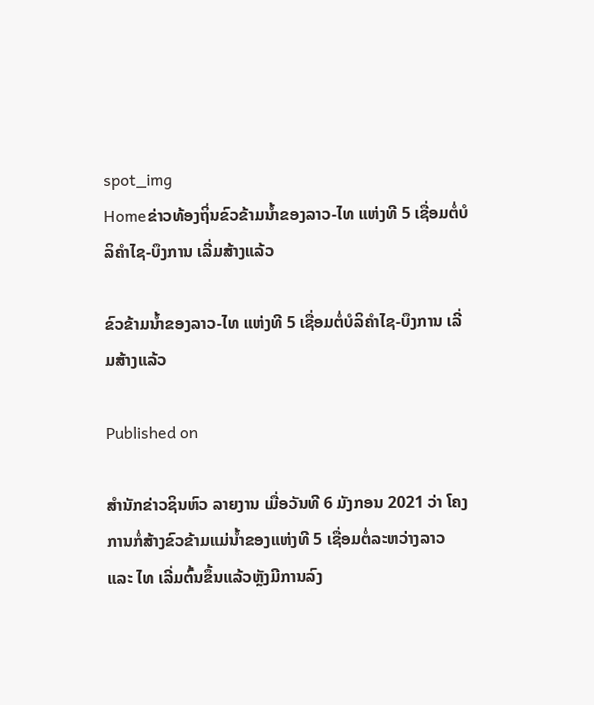spot_img
Homeຂ່າວທ້ອງຖິ່ນຂົວຂ້າມນໍ້າຂອງລາວ-ໄທ ແຫ່ງທີ 5 ເຊື່ອມຕໍ່ບໍລິຄຳໄຊ-ບຶງການ ເລີ່ມສ້າງແລ້ວ

ຂົວຂ້າມນໍ້າຂອງລາວ-ໄທ ແຫ່ງທີ 5 ເຊື່ອມຕໍ່ບໍລິຄຳໄຊ-ບຶງການ ເລີ່ມສ້າງແລ້ວ

Published on

ສຳນັກຂ່າວຊິນຫົວ ລາຍງານ ເມື່ອວັນທີ 6 ມັງກອນ 2021 ວ່າ ໂຄງການກໍ່ສ້າງຂົວຂ້າມແມ່ນໍ້າຂອງແຫ່ງທີ 5 ເຊື່ອມຕໍ່ລະຫວ່າງລາວ ແລະ ໄທ ເລີ່ມຕົ້ນຂຶ້ນແລ້ວຫຼັງມີການລົງ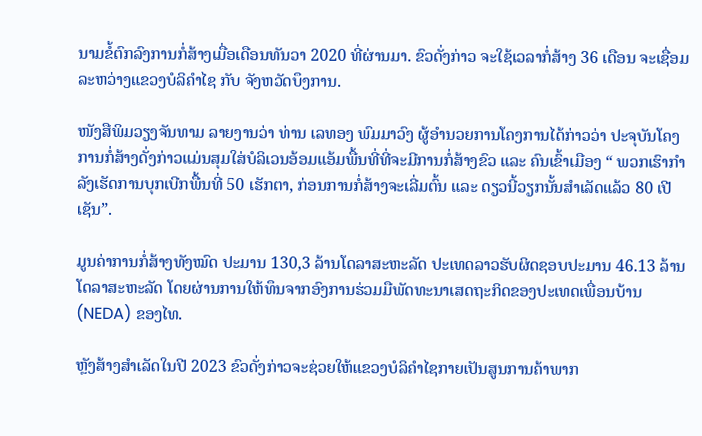ນາມຂໍ້ຕົກລົງການກໍ່ສ້າງເມື່ອເດືອນທັນວາ 2020 ທີ່ຜ່ານມາ. ຂົວດັ່ງກ່າວ ຈະໃຊ້ເວລາກໍ່ສ້າງ 36 ເດືອນ ຈະເຊື່ອມລະຫວ່າງແຂວງບໍລິຄຳໄຊ ກັບ ຈັງຫວັດບຶງການ.

ໜັງສືພິມວຽງຈັນທາມ ລາຍງານວ່າ ທ່ານ ເລທອງ ພົມມາວົງ ຜູ້ອຳນວຍການໂຄງການໄດ້ກ່າວວ່າ ປະຈຸບັນໂຄງການກໍ່ສ້າງດັ່ງກ່າວແມ່ນສຸມໃສ່ບໍລິເວນອ້ອມແອ້ມພື້ນທີ່ທີ່ຈະມີການກໍ່ສ້າງຂົວ ແລະ ຄົນເຂົ້າເມືອງ “ ພວກເຮົາກຳລັງເຮັດການບຸກເບີກພື້ນທີ່ 50 ເຮັກຕາ, ກ່ອນການກໍ່ສ້າງຈະເລີ່ມຕົ້ນ ແລະ ດຽວນີ້ວຽກນັ້ນສຳເລັດແລ້ວ 80 ເປີເຊັນ”.

ມູນຄ່າການກໍ່ສ້າງທັງໝົດ ປະມານ 130,3 ລ້ານໂດລາສະຫະລັດ ປະເທດລາວຮັບຜິດຊອບປະມານ 46.13 ລ້ານໂດລາສະຫະລັດ ໂດຍຜ່ານການໃຫ້ທຶນຈາກອົງການຮ່ວມມືພັດທະນາເສດຖະກິດຂອງປະເທດເພື່ອນບ້ານ (NEDA) ຂອງໄທ.

ຫຼັງສ້າງສຳເລັດໃນປີ 2023 ຂົວດັ່ງກ່າວຈະຊ່ວຍໃຫ້ແຂວງບໍລິຄຳໄຊກາຍເປັນສູນການຄ້າພາກ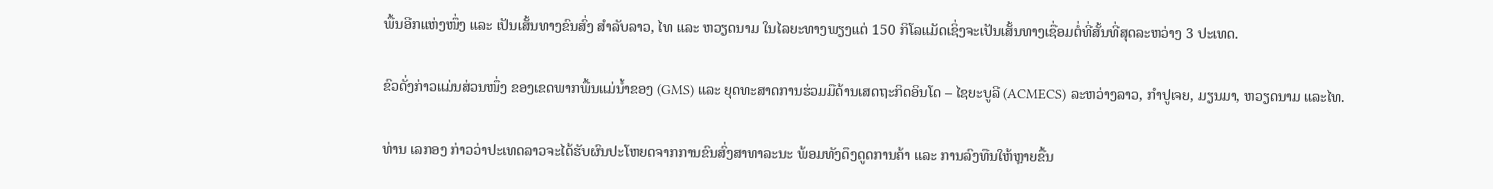ພື້ນອີກແຫ່ງໜຶ່ງ ແລະ ເປັນເສັ້ນທາງຂົນສົ່ງ ສຳລັບລາວ, ໄທ ແລະ ຫວຽດນາມ ໃນໄລຍະທາງພຽງແຕ່ 150 ກິໂລແມັດເຊິ່ງຈະເປັນເສັ້ນທາງເຊື່ອມຕໍ່ທີ່ສັ້ນທີ່ສຸດລະຫວ່າງ 3 ປະເທດ.

ຂົວດັ່ງກ່າວແມ່ນສ່ວນໜຶ່ງ ຂອງເຂດພາກພື້ນແມ່ນໍ້າຂອງ (GMS) ແລະ ຍຸດທະສາດການຮ່ວມມືດ້ານເສດຖະກິດອິນໂດ – ໄຊຍະບູລີ (ACMECS) ລະຫວ່າງລາວ, ກໍາປູເຈຍ, ມຽນມາ, ຫວຽດນາມ ແລະໄທ.

ທ່ານ ເລກອງ ກ່າວວ່າປະເທດລາວຈະໄດ້ຮັບຜົນປະໂຫຍດຈາກການຂົນສົ່ງສາທາລະນະ ພ້ອມທັງດຶງດູດການຄ້າ ແລະ ການລົງທືນໃຫ້ຫຼາຍຂື້ນ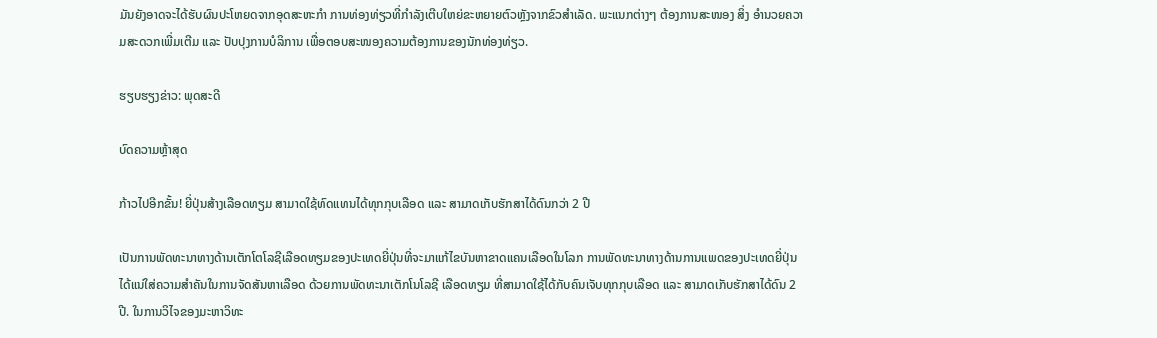ມັນຍັງອາດຈະໄດ້ຮັບຜົນປະໂຫຍດຈາກອຸດສະຫະກຳ ການທ່ອງທ່ຽວທີ່ກຳລັງເຕີບໃຫຍ່ຂະຫຍາຍຕົວຫຼັງຈາກຂົວສຳເລັດ. ພະແນກຕ່າງໆ ຕ້ອງການສະໜອງ ສິ່ງ ອຳນວຍຄວາມສະດວກເພີ່ມເຕີມ ແລະ ປັບປຸງການບໍລິການ ເພື່ອຕອບສະໜອງຄວາມຕ້ອງການຂອງນັກທ່ອງທ່ຽວ.

ຮຽບຮຽງຂ່າວ: ພຸດສະດີ

ບົດຄວາມຫຼ້າສຸດ

ກ້າວໄປອີກຂັ້ນ! ຍີ່ປຸ່ນສ້າງເລືອດທຽມ ສາມາດໃຊ້ທົດແທນໄດ້ທຸກກຸບເລືອດ ແລະ ສາມາດເກັບຮັກສາໄດ້ດົນກວ່າ 2 ປີ

ເປັນການພັດທະນາທາງດ້ານເຕັກໂຕໂລຊີເລືອດທຽມຂອງປະເທດຍີ່ປຸ່ນທີ່ຈະມາແກ້ໄຂບັນຫາຂາດແຄນເລືອດໃນໂລກ ການພັດທະນາທາງດ້ານການແພດຂອງປະເທດຍີ່ປຸ່ນ ໄດ້ແນ່ໃສ່ຄວາມສຳຄັນໃນການຈັດສັນຫາເລືອດ ດ້ວຍການພັດທະນາເຕັກໂນໂລຊີ ເລືອດທຽມ ທີ່ສາມາດໃຊ້ໄດ້ກັບຄົນເຈັບທຸກກຸບເລືອດ ແລະ ສາມາດເກັບຮັກສາໄດ້ດົນ 2 ປີ. ໃນການວິໄຈຂອງມະຫາວິທະ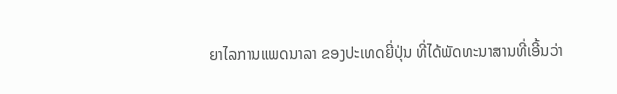ຍາໄລການແພດນາລາ ຂອງປະເທດຍີ່ປຸ່ນ ທີ່ໄດ້ພັດທະນາສານທີ່ເອີ້ນວ່າ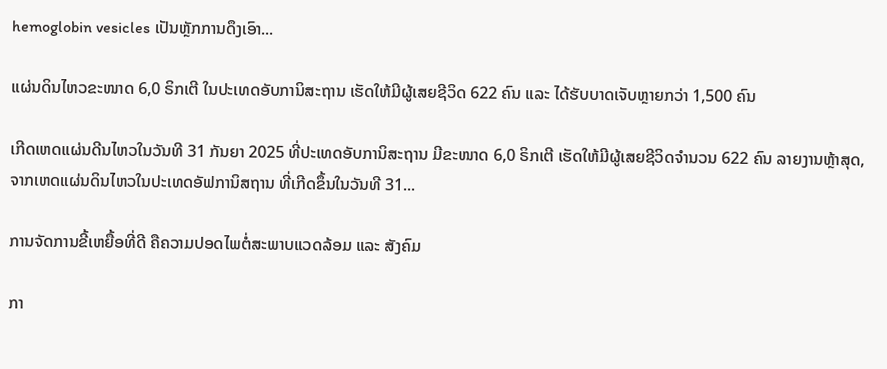hemoglobin vesicles ເປັນຫຼັກການດຶງເອົາ...

ແຜ່ນດິນໄຫວຂະໜາດ 6,0 ຣິກເຕີ ໃນປະເທດອັບການິສະຖານ ເຮັດໃຫ້ມີຜູ້ເສຍຊີວິດ 622 ຄົນ ແລະ ໄດ້ຮັບບາດເຈັບຫຼາຍກວ່າ 1,500 ຄົນ

ເກີດເຫດແຜ່ນດີນໄຫວໃນວັນທີ 31 ກັນຍາ 2025 ທີ່ປະເທດອັບການິສະຖານ ມີຂະໜາດ 6,0 ຣິກເຕີ ເຮັດໃຫ້ມີຜູ້ເສຍຊີວິດຈໍານວນ 622 ຄົນ ລາຍງານຫຼ້າສຸດ, ຈາກເຫດແຜ່ນດິນໄຫວໃນປະເທດອັຟການິສຖານ ທີ່ເກີດຂຶ້ນໃນວັນທີ 31...

ການຈັດການຂີ້ເຫຍື້ອທີ່ດີ ຄືຄວາມປອດໄພຕໍ່ສະພາບແວດລ້ອມ ແລະ ສັງຄົມ

ກາ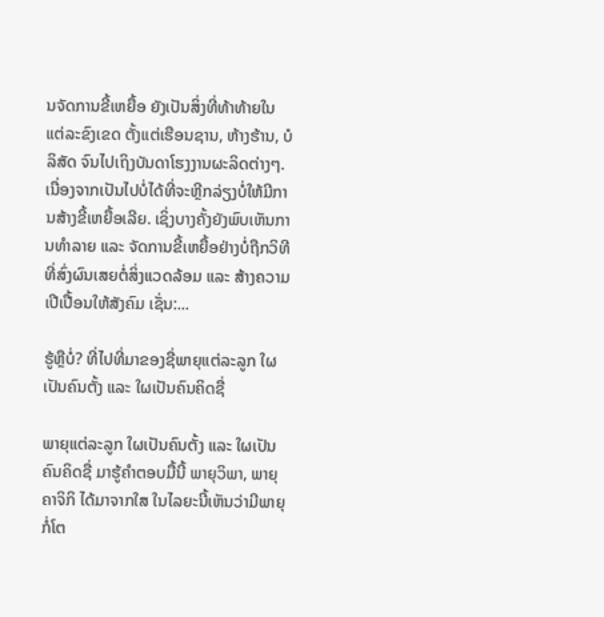ນຈັດການຂີ້ເຫຍື້ອ ຍັງເປັນສິ່ງທີ່ທ້າທ້າຍໃນແຕ່ລະຂົງເຂດ ຕັ້ງແຕ່ເຮືອນຊານ, ຫ້າງຮ້ານ, ບໍລິສັດ ຈົນໄປເຖິງບັນດາໂຮງງານຜະລິດຕ່າງໆ. ເນື່ອງຈາກເປັນໄປບໍ່ໄດ້ທີ່ຈະຫຼີກລ່ຽງບໍ່ໃຫ້ມີການສ້າງຂີ້ເຫຍື້ອເລີຍ. ເຊິ່ງບາງຄັ້ງຍັງພົບເຫັນການທຳລາຍ ແລະ ຈັດການຂີ້ເຫຍື້ອຢ່າງບໍ່ຖືກວິທີ ທີ່ສົ່ງຜົນເສຍຕໍ່ສິ່ງແວດລ້ອມ ແລະ ສ້າງຄວາມເປີເປື້ອນໃຫ້ສັງຄົມ ເຊັ່ນ:...

ຮູ້ຫຼືບໍ່? ທີ່ໄປທີ່ມາຂອງຊື່ພາຍຸແຕ່ລະລູກ ໃຜເປັນຄົນຕັ້ງ ແລະ ໃຜເປັນຄົນຄິດຊື່

ພາຍຸແຕ່ລະລູກ ໃຜເປັນຄົນຕັ້ງ ແລະ ໃຜເປັນຄົນຄິດຊື່ ມາຮູ້ຄຳຕອບມື້ນີ້ ພາຍຸວິພາ, ພາຍຸຄາຈິກິ ໄດ້ມາຈາກໃສ ໃນໄລຍະນີ້ເຫັນວ່າມີພາຍຸກໍ່ໂຕ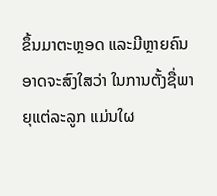ຂຶ້ນມາຕະຫຼອດ ແລະມີຫຼາຍຄົນອາດຈະສົງໃສວ່າ ໃນການຕັ້ງຊື່ພາຍຸແຕ່ລະລູກ ແມ່ນໃຜ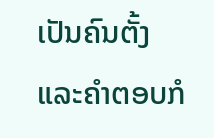ເປັນຄົນຕັ້ງ ແລະຄໍາຕອບກໍ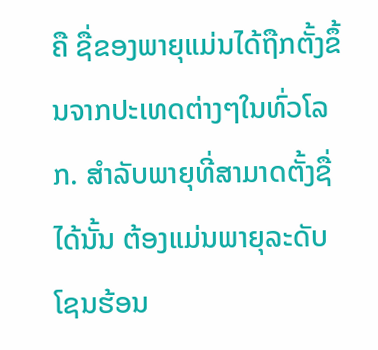ຄື ຊື່ຂອງພາຍຸແມ່ນໄດ້ຖືກຕັ້ງຂຶ້ນຈາກປະເທດຕ່າງໆໃນທົ່ວໂລກ. ສຳລັບພາຍຸທີ່ສາມາດຕັ້ງຊື່ໄດ້ນັ້ນ ຕ້ອງແມ່ນພາຍຸລະດັບໂຊນຮ້ອນ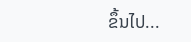ຂຶ້ນໄປ...